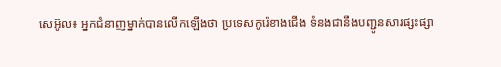សេអ៊ូល៖ អ្នកជំនាញម្នាក់បានលើកឡើងថា ប្រទេសកូរ៉េខាងជើង ទំនងជានឹងបញ្ជូនសារផ្សះផ្សា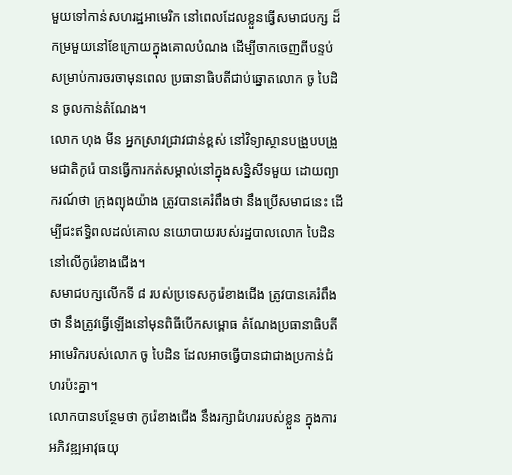មួយទៅកាន់សហរដ្ឋអាមេរិក នៅពេលដែលខ្លួនធ្វើសមាជបក្ស ដ៏កម្រមួយនៅខែក្រោយក្នុងគោលបំណង ដើម្បីចាកចេញពីបន្ទប់ សម្រាប់ការចរចាមុនពេល ប្រធានាធិបតីជាប់ឆ្នោតលោក ចូ បៃដិន ចូលកាន់តំណែង។
លោក ហុង មីន អ្នកស្រាវជ្រាវជាន់ខ្ពស់ នៅវិទ្យាស្ថានបង្រួបបង្រួមជាតិកូរ៉េ បានធ្វើការកត់សម្គាល់នៅក្នុងសន្និសីទមួយ ដោយព្យាករណ៍ថា ក្រុងព្យុងយ៉ាង ត្រូវបានគេរំពឹងថា នឹងប្រើសមាជនេះ ដើម្បីជះឥទ្ធិពលដល់គោល នយោបាយរបស់រដ្ឋបាលលោក បៃដិន នៅលើកូរ៉េខាងជើង។
សមាជបក្សលើកទី ៨ របស់ប្រទេសកូរ៉េខាងជើង ត្រូវបានគេរំពឹងថា នឹងត្រូវធ្វើឡើងនៅមុនពិធីបើកសម្ពោធ តំណែងប្រធានាធិបតីអាមេរិករបស់លោក ចូ បៃដិន ដែលអាចធ្វើបានជាជាងប្រកាន់ជំហរប៉ះគ្នា។
លោកបានបន្ថែមថា កូរ៉េខាងជើង នឹងរក្សាជំហររបស់ខ្លួន ក្នុងការអភិវឌ្ឍអាវុធយុ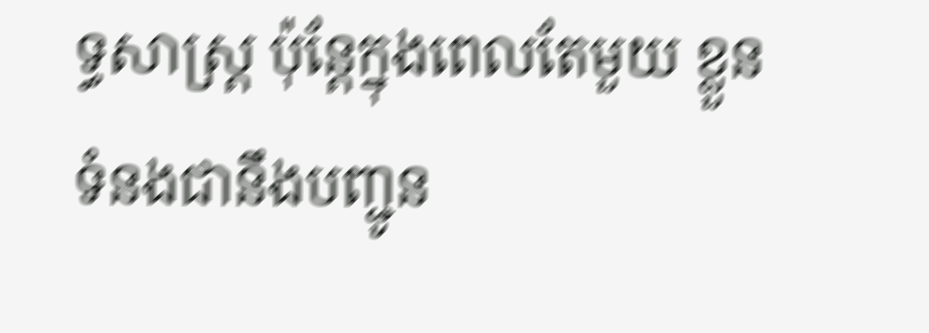ទ្ធសាស្ត្រ ប៉ុន្តែក្នុងពេលតែមួយ ខ្លួនទំនងជានឹងបញ្ជូន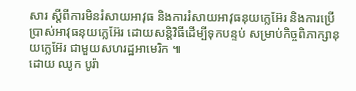សារ ស្តីពីការមិនរំសាយអាវុធ និងការរំសាយអាវុធនុយក្លេអ៊ែរ និងការប្រើប្រាស់អាវុធនុយក្លេអ៊ែរ ដោយសន្តិវិធីដើម្បីទុកបន្ទប់ សម្រាប់កិច្ចពិភាក្សានុយក្លេអ៊ែរ ជាមួយសហរដ្ឋអាមេរិក ៕
ដោយ ឈូក បូរ៉ា